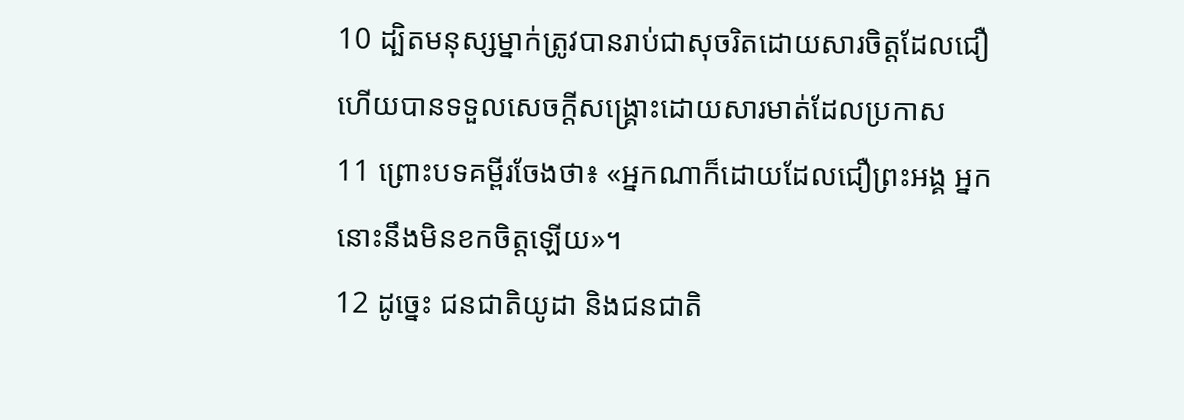10 ដ្បិតមនុស្សម្នាក់ត្រូវបានរាប់ជាសុចរិតដោយសារចិត្ដដែលជឿ ហើយបានទទួលសេចក្ដីសង្គ្រោះដោយសារមាត់ដែលប្រកាស
11 ព្រោះបទគម្ពីរចែងថា៖ «អ្នកណាក៏ដោយដែលជឿព្រះអង្គ អ្នកនោះនឹងមិនខកចិត្ដឡើយ»។
12 ដូច្នេះ ជនជាតិយូដា និងជនជាតិ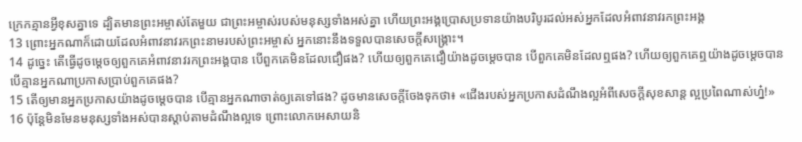ក្រេកគ្មានអ្វីខុសគ្នាទេ ដ្បិតមានព្រះអម្ចាស់តែមួយ ជាព្រះអម្ចាស់របស់មនុស្សទាំងអស់គ្នា ហើយព្រះអង្គប្រោសប្រទានយ៉ាងបរិបូរដល់អស់អ្នកដែលអំពាវនាវរកព្រះអង្គ
13 ព្រោះអ្នកណាក៏ដោយដែលអំពាវនាវរកព្រះនាមរបស់ព្រះអម្ចាស់ អ្នកនោះនឹងទទួលបានសេចក្ដីសង្គ្រោះ។
14 ដូច្នេះ តើធ្វើដូចម្ដេចឲ្យពួកគេអំពាវនាវរកព្រះអង្គបាន បើពួកគេមិនដែលជឿផង? ហើយឲ្យពួកគេជឿយ៉ាងដូចម្ដេចបាន បើពួកគេមិនដែលឮផង? ហើយឲ្យពួកគេឮយ៉ាងដូចម្ដេចបាន បើគ្មានអ្នកណាប្រកាសប្រាប់ពួកគេផង?
15 តើឲ្យមានអ្នកប្រកាសយ៉ាងដូចម្ដេចបាន បើគ្មានអ្នកណាចាត់ឲ្យគេទៅផង? ដូចមានសេចក្ដីចែងទុកថា៖ «ជើងរបស់អ្នកប្រកាសដំណឹងល្អអំពីសេចក្ដីសុខសាន្ដ ល្អប្រពៃណាស់ហ្ន៎!»
16 ប៉ុន្ដែមិនមែនមនុស្សទាំងអស់បានស្ដាប់តាមដំណឹងល្អទេ ព្រោះលោកអេសាយនិ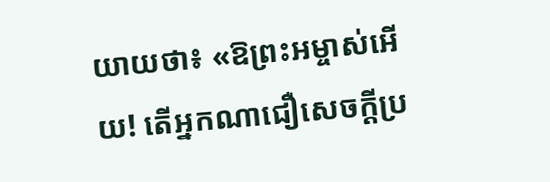យាយថា៖ «ឱព្រះអម្ចាស់អើយ! តើអ្នកណាជឿសេចក្ដីប្រ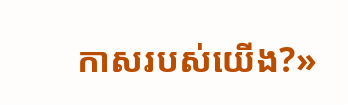កាសរបស់យើង?»